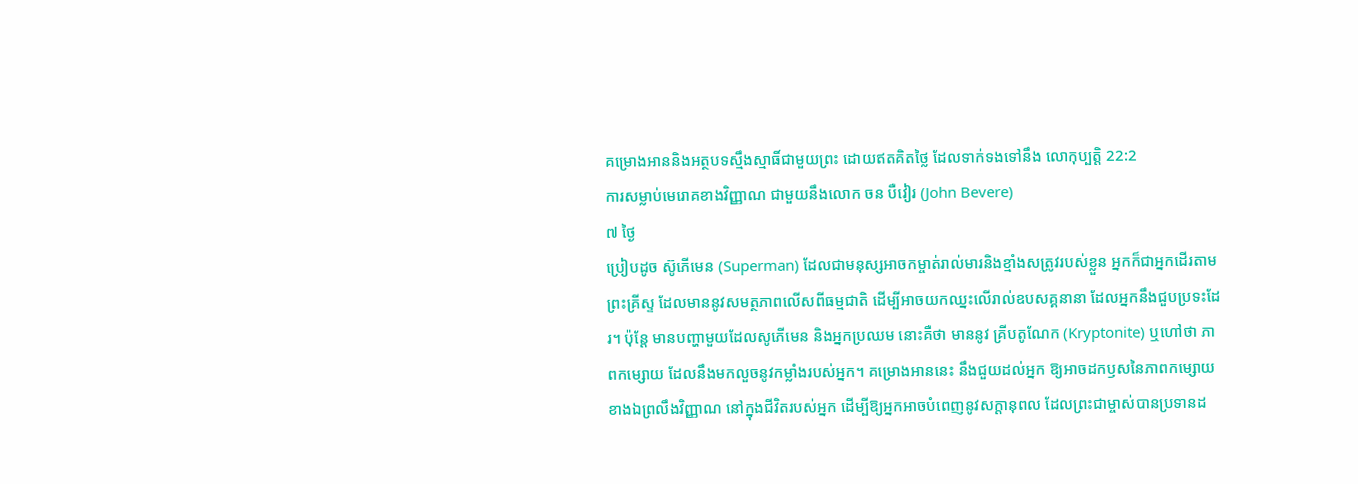គម្រោងអាននិងអត្ថបទស្មឹងស្មាធិ៍ជាមួយព្រះ ដោយឥតគិតថ្លៃ ដែលទាក់ទងទៅនឹង លោកុប្បត្តិ 22:2
ការសម្លាប់មេរោគខាងវិញ្ញាណ ជាមួយនឹងលោក ចន បឺវៀរ (John Bevere)
៧ ថ្ងៃ
ប្រៀបដូច ស៊ូភើមេន (Superman) ដែលជាមនុស្សអាចកម្ចាត់រាល់មារនិងខ្មាំងសត្រូវរបស់ខ្លួន អ្នកក៏ជាអ្នកដើរតាមព្រះគ្រីស្ទ ដែលមាននូវសមត្ថភាពលើសពីធម្មជាតិ ដើម្បីអាចយកឈ្នះលើរាល់ឧបសគ្គនានា ដែលអ្នកនឹងជួបប្រទះដែរ។ ប៉ុន្តែ មានបញ្ហាមួយដែលសូភើមេន និងអ្នកប្រឈម នោះគឺថា មាននូវ គ្រីបតូណែក (Kryptonite) ឬហៅថា ភាពកម្សោយ ដែលនឹងមកលួចនូវកម្លាំងរបស់អ្នក។ គម្រោងអាននេះ នឹងជួយដល់អ្នក ឱ្យអាចដកឫសនៃភាពកម្សោយខាងឯព្រលឹងវិញ្ញាណ នៅក្នុងជីវិតរបស់អ្នក ដើម្បីឱ្យអ្នកអាចបំពេញនូវសក្ដានុពល ដែលព្រះជាម្ចាស់បានប្រទានដ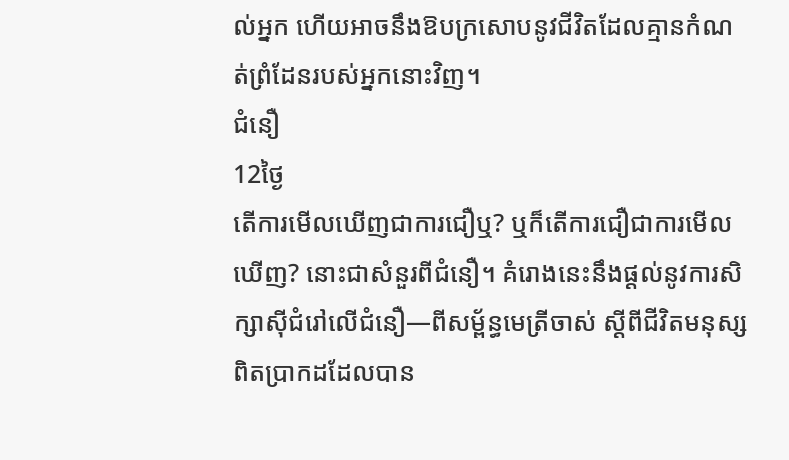ល់អ្នក ហើយអាចនឹងឱបក្រសោបនូវជីវិតដែលគ្មានកំណត់ព្រំដែនរបស់អ្នកនោះវិញ។
ជំនឿ
12ថ្ងៃ
តើការមើលឃើញជាការជឿឬ? ឬក៏តើការជឿជាការមើលឃើញ? នោះជាសំនួរពីជំនឿ។ គំរោងនេះនឹងផ្ដល់នូវការសិក្សាស៊ីជំរៅលើជំនឿ—ពីសម្ព័ន្ធមេត្រីចាស់ ស្ដីពីជីវិតមនុស្សពិតប្រាកដដែលបាន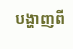បង្ហាញពី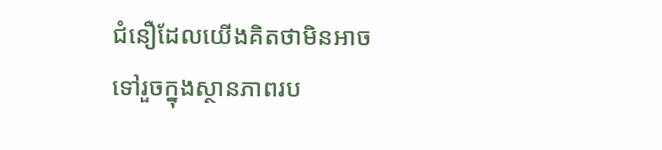ជំនឿដែលយើងគិតថាមិនអាចទៅរួចក្នុងស្ថានភាពរប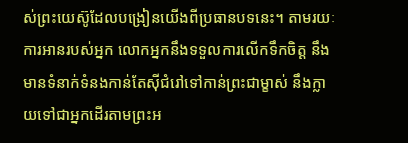ស់ព្រះយេស៊ូដែលបង្រៀនយើងពីប្រធានបទនេះ។ តាមរយៈការអានរបស់អ្នក លោកអ្នកនឹងទទួលការលើកទឹកចិត្ត នឹងមានទំនាក់ទំនងកាន់តែស៊ីជំរៅទៅកាន់ព្រះជាម្ខាស់ នឹងក្លាយទៅជាអ្នកដើរតាមព្រះអ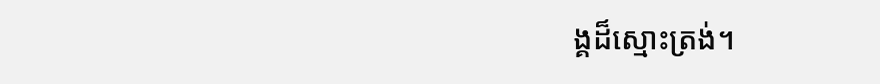ង្គដ៏ស្មោះត្រង់។